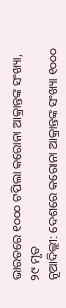ଭାରତରେ ୧୦୦୦ ଟପିଲା କରୋନା ଆକ୍ରାନ୍ତଙ୍କ ସଂଖ୍ୟା, ୨୯ ମୃତ
ନୂଆଦିଲ୍ଲୀ: ଦେଶରେ କରୋନା ଆକ୍ରାନ୍ତଙ୍କ ସଂଖ୍ୟା ୧୦୦୦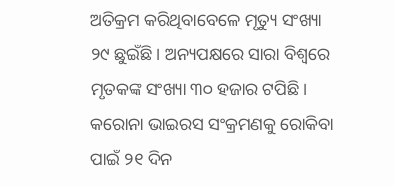ଅତିକ୍ରମ କରିଥିବାବେଳେ ମୃତ୍ୟୁ ସଂଖ୍ୟା ୨୯ ଛୁଇଁଛି। ଅନ୍ୟପକ୍ଷରେ ସାରା ବିଶ୍ୱରେ ମୃତକଙ୍କ ସଂଖ୍ୟା ୩୦ ହଜାର ଟପିଛି।
କରୋନା ଭାଇରସ ସଂକ୍ରମଣକୁ ରୋକିବା ପାଇଁ ୨୧ ଦିନ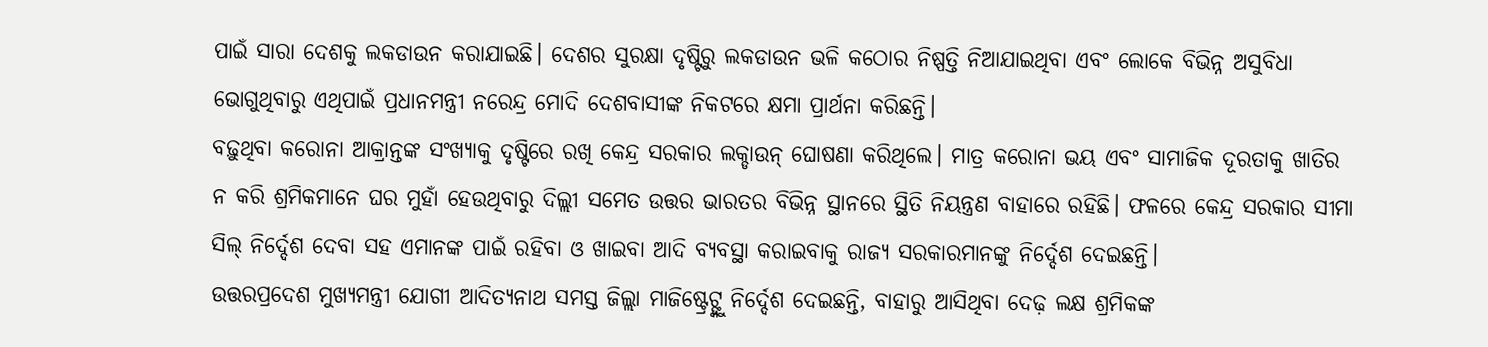ପାଇଁ ସାରା ଦେଶକୁ ଲକଡାଉନ କରାଯାଇଛି। ଦେଶର ସୁରକ୍ଷା ଦୃଷ୍ଟିରୁ ଲକଡାଉନ ଭଳି କଠୋର ନିଷ୍ପତ୍ତି ନିଆଯାଇଥିବା ଏବଂ ଲୋକେ ବିଭିନ୍ନ ଅସୁବିଧା ଭୋଗୁଥିବାରୁ ଏଥିପାଇଁ ପ୍ରଧାନମନ୍ତ୍ରୀ ନରେନ୍ଦ୍ର ମୋଦି ଦେଶବାସୀଙ୍କ ନିକଟରେ କ୍ଷମା ପ୍ରାର୍ଥନା କରିଛନ୍ତି।
ବଢ଼ୁଥିବା କରୋନା ଆକ୍ରାନ୍ତଙ୍କ ସଂଖ୍ୟାକୁ ଦୃଷ୍ଟିରେ ରଖି କେନ୍ଦ୍ର ସରକାର ଲକ୍ଡାଉନ୍ ଘୋଷଣା କରିଥିଲେ। ମାତ୍ର କରୋନା ଭୟ ଏବଂ ସାମାଜିକ ଦୂରତାକୁ ଖାତିର ନ କରି ଶ୍ରମିକମାନେ ଘର ମୁହାଁ ହେଉଥିବାରୁ ଦିଲ୍ଲୀ ସମେତ ଉତ୍ତର ଭାରତର ବିଭିନ୍ନ ସ୍ଥାନରେ ସ୍ଥିତି ନିୟନ୍ତ୍ରଣ ବାହାରେ ରହିଛି। ଫଳରେ କେନ୍ଦ୍ର ସରକାର ସୀମା ସିଲ୍ ନିର୍ଦ୍ଦେଶ ଦେବା ସହ ଏମାନଙ୍କ ପାଇଁ ରହିବା ଓ ଖାଇବା ଆଦି ବ୍ୟବସ୍ଥା କରାଇବାକୁ ରାଜ୍ୟ ସରକାରମାନଙ୍କୁ ନିର୍ଦ୍ଦେଶ ଦେଇଛନ୍ତି।
ଉତ୍ତରପ୍ରଦେଶ ମୁଖ୍ୟମନ୍ତ୍ରୀ ଯୋଗୀ ଆଦିତ୍ୟନାଥ ସମସ୍ତ ଜିଲ୍ଲା ମାଜିଷ୍ଟ୍ରେଟ୍ଙ୍କୁ ନିର୍ଦ୍ଦେଶ ଦେଇଛନ୍ତି, ବାହାରୁ ଆସିଥିବା ଦେଢ଼ ଲକ୍ଷ ଶ୍ରମିକଙ୍କ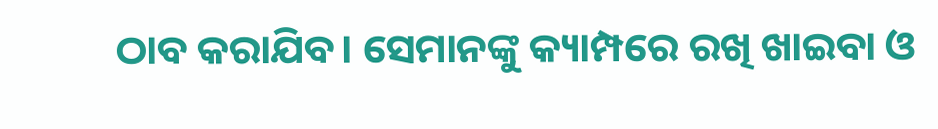ଠାବ କରାଯିବ। ସେମାନଙ୍କୁ କ୍ୟାମ୍ପରେ ରଖି ଖାଇବା ଓ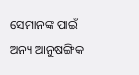ସେମାନଙ୍କ ପାଇଁ ଅନ୍ୟ ଆନୁଷଙ୍ଗିକ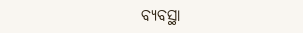ବ୍ୟବସ୍ଥା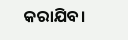କରାଯିବ।